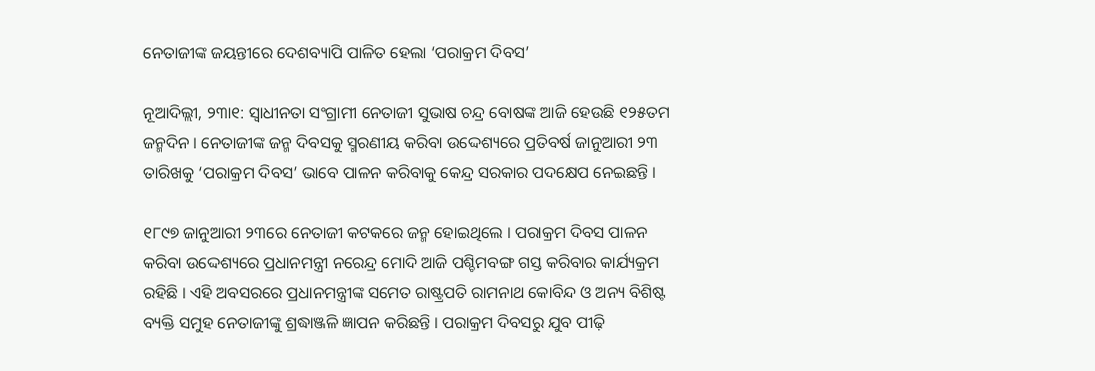ନେତାଜୀଙ୍କ ଜୟନ୍ତୀରେ ଦେଶବ୍ୟାପି ପାଳିତ ହେଲା ‘ପରାକ୍ରମ ଦିବସ’

ନୂଆଦିଲ୍ଲୀ, ୨୩ା୧: ସ୍ୱାଧୀନତା ସଂଗ୍ରାମୀ ନେତାଜୀ ସୁଭାଷ ଚନ୍ଦ୍ର ବୋଷଙ୍କ ଆଜି ହେଉଛି ୧୨୫ତମ ଜନ୍ମଦିନ । ନେତାଜୀଙ୍କ ଜନ୍ମ ଦିବସକୁ ସ୍ମରଣୀୟ କରିବା ଉଦ୍ଦେଶ୍ୟରେ ପ୍ରତିବର୍ଷ ଜାନୁଆରୀ ୨୩ ତାରିଖକୁ ‘ପରାକ୍ରମ ଦିବସ’ ଭାବେ ପାଳନ କରିବାକୁ କେନ୍ଦ୍ର ସରକାର ପଦକ୍ଷେପ ନେଇଛନ୍ତି ।

୧୮୯୭ ଜାନୁଆରୀ ୨୩ରେ ନେତାଜୀ କଟକରେ ଜନ୍ମ ହୋଇଥିଲେ । ପରାକ୍ରମ ଦିବସ ପାଳନ କରିବା ଉଦ୍ଦେଶ୍ୟରେ ପ୍ରଧାନମନ୍ତ୍ରୀ ନରେନ୍ଦ୍ର ମୋଦି ଆଜି ପଶ୍ଚିମବଙ୍ଗ ଗସ୍ତ କରିବାର କାର୍ଯ୍ୟକ୍ରମ ରହିଛି । ଏହି ଅବସରରେ ପ୍ରଧାନମନ୍ତ୍ରୀଙ୍କ ସମେତ ରାଷ୍ଟ୍ରପତି ରାମନାଥ କୋବିନ୍ଦ ଓ ଅନ୍ୟ ବିଶିଷ୍ଟ ବ୍ୟକ୍ତି ସମୁହ ନେତାଜୀଙ୍କୁ ଶ୍ରଦ୍ଧାଞ୍ଜଳି ଜ୍ଞାପନ କରିଛନ୍ତି । ପରାକ୍ରମ ଦିବସରୁ ଯୁବ ପୀଢ଼ି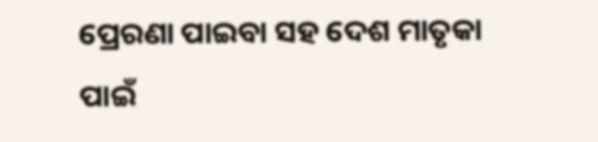ପ୍ରେରଣା ପାଇବା ସହ ଦେଶ ମାତୃକା ପାଇଁ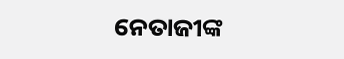ନେତାଜୀଙ୍କ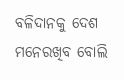ବଳିଦାନକୁ ଦେଶ ମନେରଖିବ ବୋଲି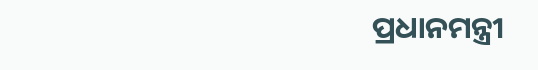ପ୍ରଧାନମନ୍ତ୍ରୀ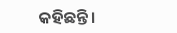କହିଛନ୍ତି ।